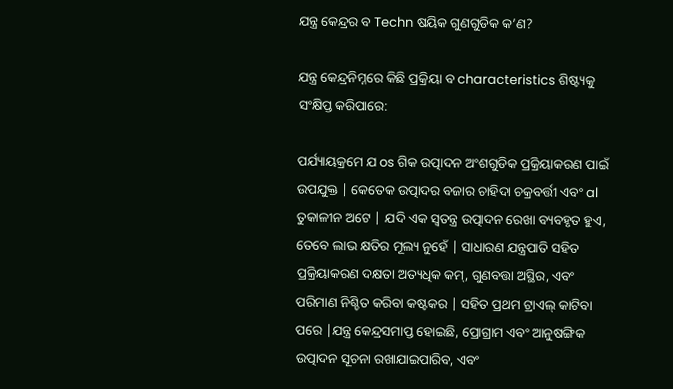ଯନ୍ତ୍ର କେନ୍ଦ୍ରର ବ Techn ଷୟିକ ଗୁଣଗୁଡିକ କ’ଣ?

ଯନ୍ତ୍ର କେନ୍ଦ୍ରନିମ୍ନରେ କିଛି ପ୍ରକ୍ରିୟା ବ characteristics ଶିଷ୍ଟ୍ୟକୁ ସଂକ୍ଷିପ୍ତ କରିପାରେ:

ପର୍ଯ୍ୟାୟକ୍ରମେ ଯ os ଗିକ ଉତ୍ପାଦନ ଅଂଶଗୁଡିକ ପ୍ରକ୍ରିୟାକରଣ ପାଇଁ ଉପଯୁକ୍ତ | କେତେକ ଉତ୍ପାଦର ବଜାର ଚାହିଦା ଚକ୍ରବର୍ତ୍ତୀ ଏବଂ al ତୁକାଳୀନ ଅଟେ | ଯଦି ଏକ ସ୍ୱତନ୍ତ୍ର ଉତ୍ପାଦନ ରେଖା ବ୍ୟବହୃତ ହୁଏ, ତେବେ ଲାଭ କ୍ଷତିର ମୂଲ୍ୟ ନୁହେଁ | ସାଧାରଣ ଯନ୍ତ୍ରପାତି ସହିତ ପ୍ରକ୍ରିୟାକରଣ ଦକ୍ଷତା ଅତ୍ୟଧିକ କମ୍, ଗୁଣବତ୍ତା ଅସ୍ଥିର, ଏବଂ ପରିମାଣ ନିଶ୍ଚିତ କରିବା କଷ୍ଟକର | ସହିତ ପ୍ରଥମ ଟ୍ରାଏଲ୍ କାଟିବା ପରେ |ଯନ୍ତ୍ର କେନ୍ଦ୍ରସମାପ୍ତ ହୋଇଛି, ପ୍ରୋଗ୍ରାମ ଏବଂ ଆନୁଷଙ୍ଗିକ ଉତ୍ପାଦନ ସୂଚନା ରଖାଯାଇପାରିବ, ଏବଂ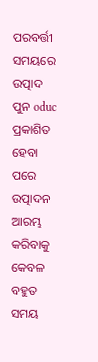ପରବର୍ତ୍ତୀ ସମୟରେ ଉତ୍ପାଦ ପୁନ oduc ପ୍ରକାଶିତ ହେବା ପରେ ଉତ୍ପାଦନ ଆରମ୍ଭ କରିବାକୁ କେବଳ ବହୁତ ସମୟ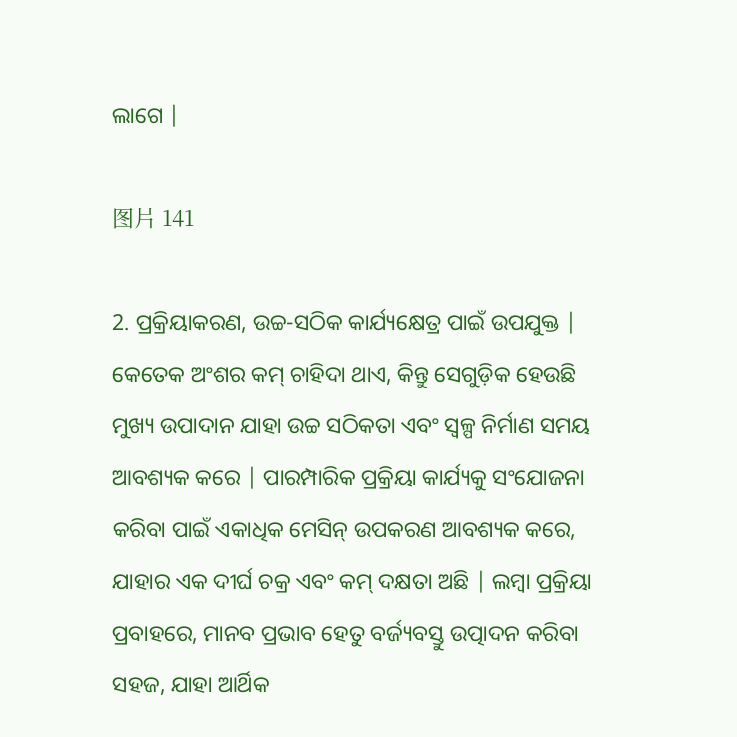ଲାଗେ |

图片 141

2. ପ୍ରକ୍ରିୟାକରଣ, ଉଚ୍ଚ-ସଠିକ କାର୍ଯ୍ୟକ୍ଷେତ୍ର ପାଇଁ ଉପଯୁକ୍ତ | କେତେକ ଅଂଶର କମ୍ ଚାହିଦା ଥାଏ, କିନ୍ତୁ ସେଗୁଡ଼ିକ ହେଉଛି ମୁଖ୍ୟ ଉପାଦାନ ଯାହା ଉଚ୍ଚ ସଠିକତା ଏବଂ ସ୍ୱଳ୍ପ ନିର୍ମାଣ ସମୟ ଆବଶ୍ୟକ କରେ | ପାରମ୍ପାରିକ ପ୍ରକ୍ରିୟା କାର୍ଯ୍ୟକୁ ସଂଯୋଜନା କରିବା ପାଇଁ ଏକାଧିକ ମେସିନ୍ ଉପକରଣ ଆବଶ୍ୟକ କରେ, ଯାହାର ଏକ ଦୀର୍ଘ ଚକ୍ର ଏବଂ କମ୍ ଦକ୍ଷତା ଅଛି | ଲମ୍ବା ପ୍ରକ୍ରିୟା ପ୍ରବାହରେ, ମାନବ ପ୍ରଭାବ ହେତୁ ବର୍ଜ୍ୟବସ୍ତୁ ଉତ୍ପାଦନ କରିବା ସହଜ, ଯାହା ଆର୍ଥିକ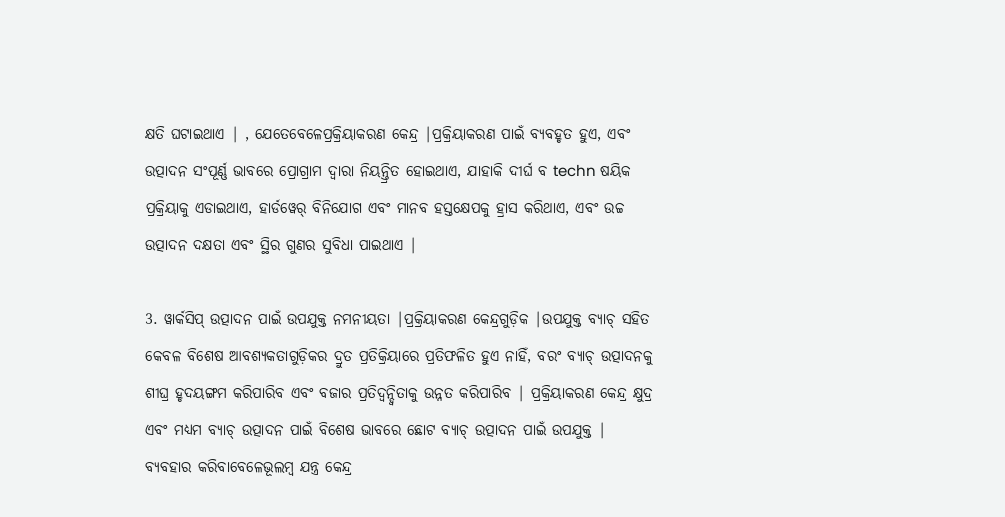କ୍ଷତି ଘଟାଇଥାଏ | , ଯେତେବେଳେପ୍ରକ୍ରିୟାକରଣ କେନ୍ଦ୍ର |ପ୍ରକ୍ରିୟାକରଣ ପାଇଁ ବ୍ୟବହୃତ ହୁଏ, ଏବଂ ଉତ୍ପାଦନ ସଂପୂର୍ଣ୍ଣ ଭାବରେ ପ୍ରୋଗ୍ରାମ ଦ୍ୱାରା ନିୟନ୍ତ୍ରିତ ହୋଇଥାଏ, ଯାହାକି ଦୀର୍ଘ ବ techn ଷୟିକ ପ୍ରକ୍ରିୟାକୁ ଏଡାଇଥାଏ, ହାର୍ଡୱେର୍ ବିନିଯୋଗ ଏବଂ ମାନବ ହସ୍ତକ୍ଷେପକୁ ହ୍ରାସ କରିଥାଏ, ଏବଂ ଉଚ୍ଚ ଉତ୍ପାଦନ ଦକ୍ଷତା ଏବଂ ସ୍ଥିର ଗୁଣର ସୁବିଧା ପାଇଥାଏ |

3. ୱାର୍କସିପ୍ ଉତ୍ପାଦନ ପାଇଁ ଉପଯୁକ୍ତ ନମନୀୟତା |ପ୍ରକ୍ରିୟାକରଣ କେନ୍ଦ୍ରଗୁଡ଼ିକ |ଉପଯୁକ୍ତ ବ୍ୟାଚ୍ ସହିତ କେବଳ ବିଶେଷ ଆବଶ୍ୟକତାଗୁଡ଼ିକର ଦ୍ରୁତ ପ୍ରତିକ୍ରିୟାରେ ପ୍ରତିଫଳିତ ହୁଏ ନାହିଁ, ବରଂ ବ୍ୟାଚ୍ ଉତ୍ପାଦନକୁ ଶୀଘ୍ର ହୃଦୟଙ୍ଗମ କରିପାରିବ ଏବଂ ବଜାର ପ୍ରତିଦ୍ୱନ୍ଦ୍ୱିତାକୁ ଉନ୍ନତ କରିପାରିବ | ପ୍ରକ୍ରିୟାକରଣ କେନ୍ଦ୍ର କ୍ଷୁଦ୍ର ଏବଂ ମଧ୍ୟମ ବ୍ୟାଚ୍ ଉତ୍ପାଦନ ପାଇଁ ବିଶେଷ ଭାବରେ ଛୋଟ ବ୍ୟାଚ୍ ଉତ୍ପାଦନ ପାଇଁ ଉପଯୁକ୍ତ | ବ୍ୟବହାର କରିବାବେଳେଭୂଲମ୍ବ ଯନ୍ତ୍ର କେନ୍ଦ୍ର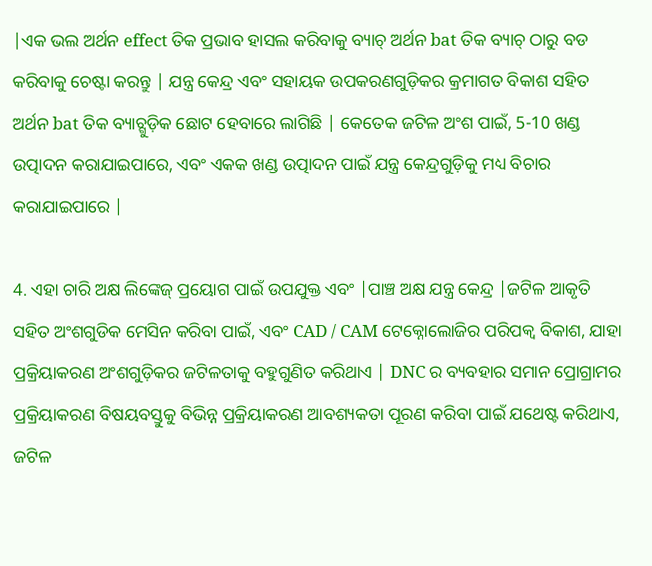|ଏକ ଭଲ ଅର୍ଥନ effect ତିକ ପ୍ରଭାବ ହାସଲ କରିବାକୁ ବ୍ୟାଚ୍ ଅର୍ଥନ bat ତିକ ବ୍ୟାଚ୍ ଠାରୁ ବଡ କରିବାକୁ ଚେଷ୍ଟା କରନ୍ତୁ | ଯନ୍ତ୍ର କେନ୍ଦ୍ର ଏବଂ ସହାୟକ ଉପକରଣଗୁଡ଼ିକର କ୍ରମାଗତ ବିକାଶ ସହିତ ଅର୍ଥନ bat ତିକ ବ୍ୟାଚ୍ଗୁଡ଼ିକ ଛୋଟ ହେବାରେ ଲାଗିଛି | କେତେକ ଜଟିଳ ଅଂଶ ପାଇଁ, 5-10 ଖଣ୍ଡ ଉତ୍ପାଦନ କରାଯାଇପାରେ, ଏବଂ ଏକକ ଖଣ୍ଡ ଉତ୍ପାଦନ ପାଇଁ ଯନ୍ତ୍ର କେନ୍ଦ୍ରଗୁଡ଼ିକୁ ମଧ୍ୟ ବିଚାର କରାଯାଇପାରେ |

4. ଏହା ଚାରି ଅକ୍ଷ ଲିଙ୍କେଜ୍ ପ୍ରୟୋଗ ପାଇଁ ଉପଯୁକ୍ତ ଏବଂ |ପାଞ୍ଚ ଅକ୍ଷ ଯନ୍ତ୍ର କେନ୍ଦ୍ର |ଜଟିଳ ଆକୃତି ସହିତ ଅଂଶଗୁଡିକ ମେସିନ କରିବା ପାଇଁ, ଏବଂ CAD / CAM ଟେକ୍ନୋଲୋଜିର ପରିପକ୍ୱ ବିକାଶ, ଯାହା ପ୍ରକ୍ରିୟାକରଣ ଅଂଶଗୁଡ଼ିକର ଜଟିଳତାକୁ ବହୁଗୁଣିତ କରିଥାଏ | DNC ର ବ୍ୟବହାର ସମାନ ପ୍ରୋଗ୍ରାମର ପ୍ରକ୍ରିୟାକରଣ ବିଷୟବସ୍ତୁକୁ ବିଭିନ୍ନ ପ୍ରକ୍ରିୟାକରଣ ଆବଶ୍ୟକତା ପୂରଣ କରିବା ପାଇଁ ଯଥେଷ୍ଟ କରିଥାଏ, ଜଟିଳ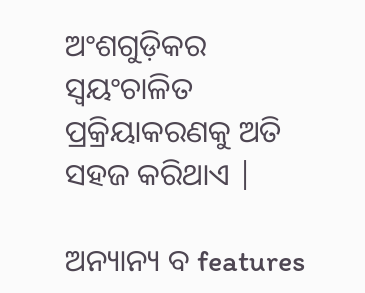ଅଂଶଗୁଡ଼ିକର ସ୍ୱୟଂଚାଳିତ ପ୍ରକ୍ରିୟାକରଣକୁ ଅତି ସହଜ କରିଥାଏ |

ଅନ୍ୟାନ୍ୟ ବ features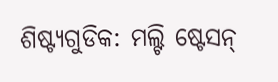ଶିଷ୍ଟ୍ୟଗୁଡିକ: ମଲ୍ଟି ଷ୍ଟେସନ୍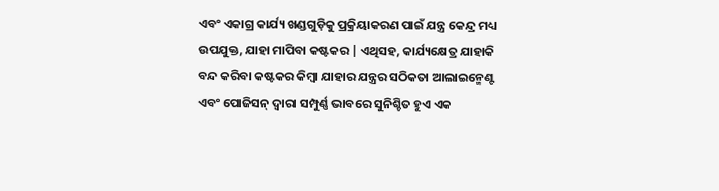ଏବଂ ଏକାଗ୍ର କାର୍ଯ୍ୟ ଖଣ୍ଡଗୁଡ଼ିକୁ ପ୍ରକ୍ରିୟାକରଣ ପାଇଁ ଯନ୍ତ୍ର କେନ୍ଦ୍ର ମଧ୍ୟ ଉପଯୁକ୍ତ, ଯାହା ମାପିବା କଷ୍ଟକର | ଏଥିସହ, କାର୍ଯ୍ୟକ୍ଷେତ୍ର ଯାହାକି ବନ୍ଦ କରିବା କଷ୍ଟକର କିମ୍ବା ଯାହାର ଯନ୍ତ୍ରର ସଠିକତା ଆଲାଇନ୍ମେଣ୍ଟ ଏବଂ ପୋଜିସନ୍ ଦ୍ୱାରା ସମ୍ପୁର୍ଣ୍ଣ ଭାବରେ ସୁନିଶ୍ଚିତ ହୁଏ ଏକ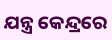ଯନ୍ତ୍ର କେନ୍ଦ୍ରରେ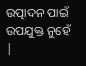ଉତ୍ପାଦନ ପାଇଁ ଉପଯୁକ୍ତ ନୁହେଁ |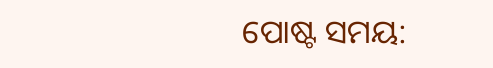ପୋଷ୍ଟ ସମୟ: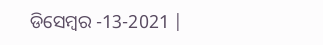ଡିସେମ୍ବର -13-2021 |